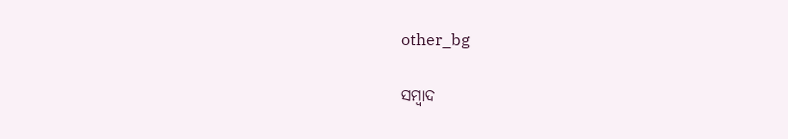other_bg

ସମ୍ବାଦ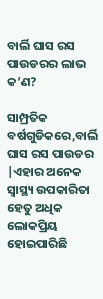ବାର୍ଲି ଘାସ ରସ ପାଉଡରର ଲାଭ କ’ଣ?

ସାମ୍ପ୍ରତିକ ବର୍ଷଗୁଡିକରେ,ବାର୍ଲି ଘାସ ରସ ପାଉଡର |ଏହାର ଅନେକ ସ୍ୱାସ୍ଥ୍ୟ ଉପକାରିତା ହେତୁ ଅଧିକ ଲୋକପ୍ରିୟ ହୋଇପାରିଛି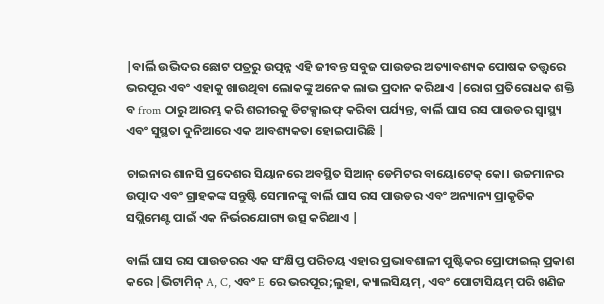|ବାର୍ଲି ଉଦ୍ଭିଦର ଛୋଟ ପତ୍ରରୁ ଉତ୍ପନ୍ନ ଏହି ଜୀବନ୍ତ ସବୁଜ ପାଉଡର ଅତ୍ୟାବଶ୍ୟକ ପୋଷକ ତତ୍ତ୍ୱରେ ଭରପୂର ଏବଂ ଏହାକୁ ଖାଉଥିବା ଲୋକଙ୍କୁ ଅନେକ ଲାଭ ପ୍ରଦାନ କରିଥାଏ |ରୋଗ ପ୍ରତିରୋଧକ ଶକ୍ତି ବ from ଠାରୁ ଆରମ୍ଭ କରି ଶରୀରକୁ ଡିଟକ୍ସାଇଫ୍ କରିବା ପର୍ଯ୍ୟନ୍ତ, ବାର୍ଲି ଘାସ ରସ ପାଉଡର ସ୍ୱାସ୍ଥ୍ୟ ଏବଂ ସୁସ୍ଥତା ଦୁନିଆରେ ଏକ ଆବଶ୍ୟକତା ହୋଇପାରିଛି |

ଚାଇନାର ଶାନସି ପ୍ରଦେଶର ସିୟାନରେ ଅବସ୍ଥିତ ସିଆନ୍ ଡେମିଟର ବାୟୋଟେକ୍ କୋ। ଉଚ୍ଚମାନର ଉତ୍ପାଦ ଏବଂ ଗ୍ରାହକଙ୍କ ସନ୍ତୁଷ୍ଟି ସେମାନଙ୍କୁ ବାର୍ଲି ଘାସ ରସ ପାଉଡର ଏବଂ ଅନ୍ୟାନ୍ୟ ପ୍ରାକୃତିକ ସପ୍ଲିମେଣ୍ଟ ପାଇଁ ଏକ ନିର୍ଭରଯୋଗ୍ୟ ଉତ୍ସ କରିଥାଏ |

ବାର୍ଲି ଘାସ ରସ ପାଉଡରର ଏକ ସଂକ୍ଷିପ୍ତ ପରିଚୟ ଏହାର ପ୍ରଭାବଶାଳୀ ପୁଷ୍ଟିକର ପ୍ରୋଫାଇଲ୍ ପ୍ରକାଶ କରେ |ଭିଟାମିନ୍ A, C, ଏବଂ E ରେ ଭରପୂର;ଲୁହା, କ୍ୟାଲସିୟମ୍, ଏବଂ ପୋଟାସିୟମ୍ ପରି ଖଣିଜ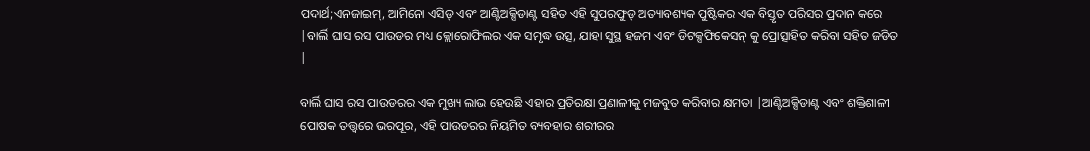ପଦାର୍ଥ;ଏନଜାଇମ୍, ଆମିନୋ ଏସିଡ୍ ଏବଂ ଆଣ୍ଟିଅକ୍ସିଡାଣ୍ଟ ସହିତ ଏହି ସୁପରଫୁଡ୍ ଅତ୍ୟାବଶ୍ୟକ ପୁଷ୍ଟିକର ଏକ ବିସ୍ତୃତ ପରିସର ପ୍ରଦାନ କରେ |ବାର୍ଲି ଘାସ ରସ ପାଉଡର ମଧ୍ୟ କ୍ଲୋରୋଫିଲର ଏକ ସମୃଦ୍ଧ ଉତ୍ସ, ଯାହା ସୁସ୍ଥ ହଜମ ଏବଂ ଡିଟକ୍ସଫିକେସନ୍ କୁ ପ୍ରୋତ୍ସାହିତ କରିବା ସହିତ ଜଡିତ |

ବାର୍ଲି ଘାସ ରସ ପାଉଡରର ଏକ ମୁଖ୍ୟ ଲାଭ ହେଉଛି ଏହାର ପ୍ରତିରକ୍ଷା ପ୍ରଣାଳୀକୁ ମଜବୁତ କରିବାର କ୍ଷମତା |ଆଣ୍ଟିଅକ୍ସିଡାଣ୍ଟ ଏବଂ ଶକ୍ତିଶାଳୀ ପୋଷକ ତତ୍ତ୍ୱରେ ଭରପୂର, ଏହି ପାଉଡରର ନିୟମିତ ବ୍ୟବହାର ଶରୀରର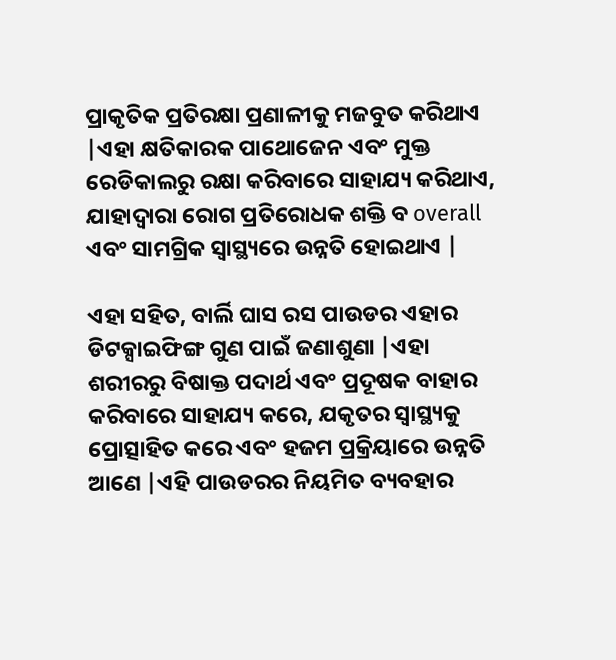ପ୍ରାକୃତିକ ପ୍ରତିରକ୍ଷା ପ୍ରଣାଳୀକୁ ମଜବୁତ କରିଥାଏ |ଏହା କ୍ଷତିକାରକ ପାଥୋଜେନ ଏବଂ ମୁକ୍ତ ରେଡିକାଲରୁ ରକ୍ଷା କରିବାରେ ସାହାଯ୍ୟ କରିଥାଏ, ଯାହାଦ୍ୱାରା ରୋଗ ପ୍ରତିରୋଧକ ଶକ୍ତି ବ overall ଏବଂ ସାମଗ୍ରିକ ସ୍ୱାସ୍ଥ୍ୟରେ ଉନ୍ନତି ହୋଇଥାଏ |

ଏହା ସହିତ, ବାର୍ଲି ଘାସ ରସ ପାଉଡର ଏହାର ଡିଟକ୍ସାଇଫିଙ୍ଗ ଗୁଣ ପାଇଁ ଜଣାଶୁଣା |ଏହା ଶରୀରରୁ ବିଷାକ୍ତ ପଦାର୍ଥ ଏବଂ ପ୍ରଦୂଷକ ବାହାର କରିବାରେ ସାହାଯ୍ୟ କରେ, ଯକୃତର ସ୍ୱାସ୍ଥ୍ୟକୁ ପ୍ରୋତ୍ସାହିତ କରେ ଏବଂ ହଜମ ପ୍ରକ୍ରିୟାରେ ଉନ୍ନତି ଆଣେ |ଏହି ପାଉଡରର ନିୟମିତ ବ୍ୟବହାର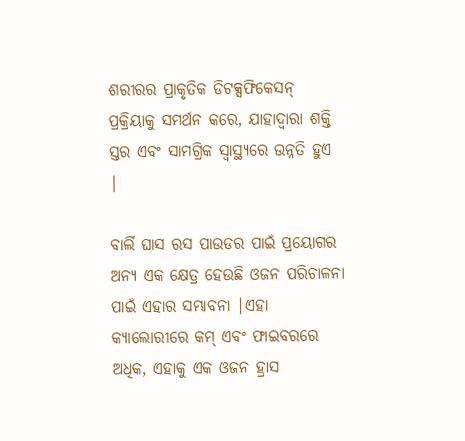ଶରୀରର ପ୍ରାକୃତିକ ଡିଟକ୍ସଫିକେସନ୍ ପ୍ରକ୍ରିୟାକୁ ସମର୍ଥନ କରେ, ଯାହାଦ୍ୱାରା ଶକ୍ତି ସ୍ତର ଏବଂ ସାମଗ୍ରିକ ସ୍ୱାସ୍ଥ୍ୟରେ ଉନ୍ନତି ହୁଏ |

ବାର୍ଲି ଘାସ ରସ ପାଉଡର ପାଇଁ ପ୍ରୟୋଗର ଅନ୍ୟ ଏକ କ୍ଷେତ୍ର ହେଉଛି ଓଜନ ପରିଚାଳନା ପାଇଁ ଏହାର ସମ୍ଭାବନା |ଏହା କ୍ୟାଲୋରୀରେ କମ୍ ଏବଂ ଫାଇବରରେ ଅଧିକ, ଏହାକୁ ଏକ ଓଜନ ହ୍ରାସ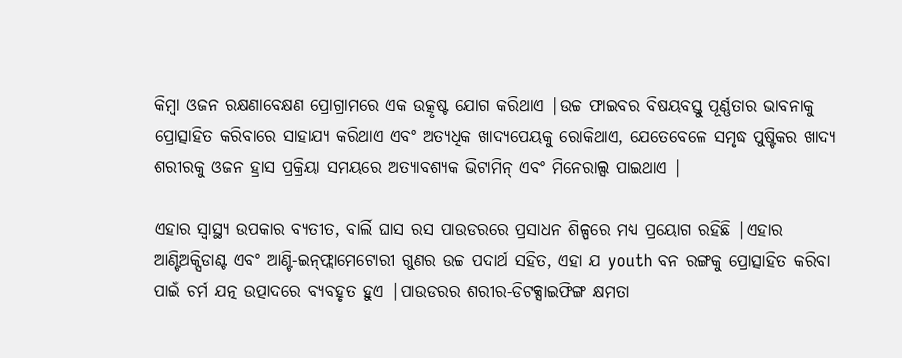କିମ୍ବା ଓଜନ ରକ୍ଷଣାବେକ୍ଷଣ ପ୍ରୋଗ୍ରାମରେ ଏକ ଉତ୍କୃଷ୍ଟ ଯୋଗ କରିଥାଏ |ଉଚ୍ଚ ଫାଇବର ବିଷୟବସ୍ତୁ ପୂର୍ଣ୍ଣତାର ଭାବନାକୁ ପ୍ରୋତ୍ସାହିତ କରିବାରେ ସାହାଯ୍ୟ କରିଥାଏ ଏବଂ ଅତ୍ୟଧିକ ଖାଦ୍ୟପେୟକୁ ରୋକିଥାଏ, ଯେତେବେଳେ ସମୃଦ୍ଧ ପୁଷ୍ଟିକର ଖାଦ୍ୟ ଶରୀରକୁ ଓଜନ ହ୍ରାସ ପ୍ରକ୍ରିୟା ସମୟରେ ଅତ୍ୟାବଶ୍ୟକ ଭିଟାମିନ୍ ଏବଂ ମିନେରାଲ୍ସ ପାଇଥାଏ |

ଏହାର ସ୍ୱାସ୍ଥ୍ୟ ଉପକାର ବ୍ୟତୀତ, ବାର୍ଲି ଘାସ ରସ ପାଉଡରରେ ପ୍ରସାଧନ ଶିଳ୍ପରେ ମଧ୍ୟ ପ୍ରୟୋଗ ରହିଛି |ଏହାର ଆଣ୍ଟିଅକ୍ସିଡାଣ୍ଟ ଏବଂ ଆଣ୍ଟି-ଇନ୍‌ଫ୍ଲାମେଟୋରୀ ଗୁଣର ଉଚ୍ଚ ପଦାର୍ଥ ସହିତ, ଏହା ଯ youth ବନ ରଙ୍ଗକୁ ପ୍ରୋତ୍ସାହିତ କରିବା ପାଇଁ ଚର୍ମ ଯତ୍ନ ଉତ୍ପାଦରେ ବ୍ୟବହୃତ ହୁଏ |ପାଉଡରର ଶରୀର-ଡିଟକ୍ସାଇଫିଙ୍ଗ କ୍ଷମତା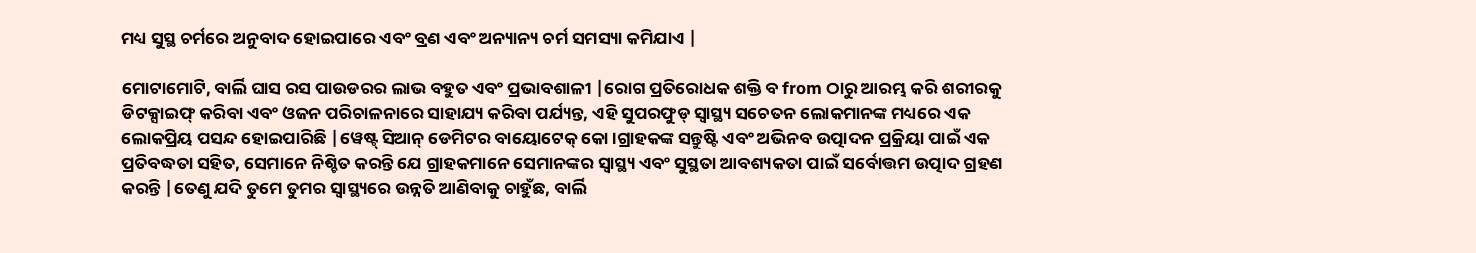ମଧ୍ୟ ସୁସ୍ଥ ଚର୍ମରେ ଅନୁବାଦ ହୋଇପାରେ ଏବଂ ବ୍ରଣ ଏବଂ ଅନ୍ୟାନ୍ୟ ଚର୍ମ ସମସ୍ୟା କମିଯାଏ |

ମୋଟାମୋଟି, ବାର୍ଲି ଘାସ ରସ ପାଉଡରର ଲାଭ ବହୁତ ଏବଂ ପ୍ରଭାବଶାଳୀ |ରୋଗ ପ୍ରତିରୋଧକ ଶକ୍ତି ବ from ଠାରୁ ଆରମ୍ଭ କରି ଶରୀରକୁ ଡିଟକ୍ସାଇଫ୍ କରିବା ଏବଂ ଓଜନ ପରିଚାଳନାରେ ସାହାଯ୍ୟ କରିବା ପର୍ଯ୍ୟନ୍ତ, ଏହି ସୁପରଫୁଡ୍ ସ୍ୱାସ୍ଥ୍ୟ ସଚେତନ ଲୋକମାନଙ୍କ ମଧ୍ୟରେ ଏକ ଲୋକପ୍ରିୟ ପସନ୍ଦ ହୋଇପାରିଛି |ୱେଷ୍ଟ୍ ସିଆନ୍ ଡେମିଟର ବାୟୋଟେକ୍ କୋ।ଗ୍ରାହକଙ୍କ ସନ୍ତୁଷ୍ଟି ଏବଂ ଅଭିନବ ଉତ୍ପାଦନ ପ୍ରକ୍ରିୟା ପାଇଁ ଏକ ପ୍ରତିବଦ୍ଧତା ସହିତ, ସେମାନେ ନିଶ୍ଚିତ କରନ୍ତି ଯେ ଗ୍ରାହକମାନେ ସେମାନଙ୍କର ସ୍ୱାସ୍ଥ୍ୟ ଏବଂ ସୁସ୍ଥତା ଆବଶ୍ୟକତା ପାଇଁ ସର୍ବୋତ୍ତମ ଉତ୍ପାଦ ଗ୍ରହଣ କରନ୍ତି |ତେଣୁ ଯଦି ତୁମେ ତୁମର ସ୍ୱାସ୍ଥ୍ୟରେ ଉନ୍ନତି ଆଣିବାକୁ ଚାହୁଁଛ, ବାର୍ଲି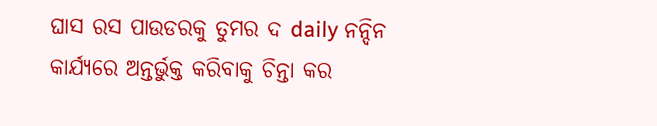ଘାସ ରସ ପାଉଡରକୁ ତୁମର ଦ daily ନନ୍ଦିନ କାର୍ଯ୍ୟରେ ଅନ୍ତର୍ଭୁକ୍ତ କରିବାକୁ ଚିନ୍ତା କର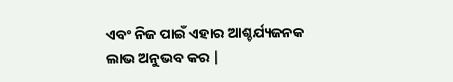ଏବଂ ନିଜ ପାଇଁ ଏହାର ଆଶ୍ଚର୍ଯ୍ୟଜନକ ଲାଭ ଅନୁଭବ କର |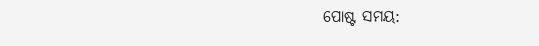ପୋଷ୍ଟ ସମୟ: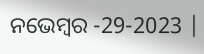ନଭେମ୍ବର -29-2023 |